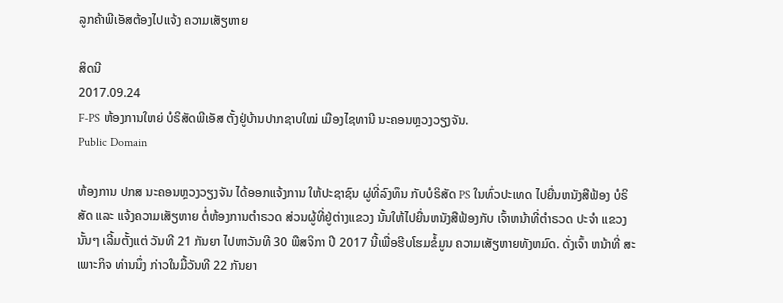ລູກຄ້າພີເອັສຕ້ອງໄປແຈ້ງ ຄວາມເສັຽຫາຍ

ສິດນີ
2017.09.24
F-PS ຫ້ອງການໃຫຍ່ ບໍຣິສັດພີເອັສ ຕັ້ງຢູ່ບ້ານປາກຊາບໃໝ່ ເມືອງໄຊທານີ ນະຄອນຫຼວງວຽງຈັນ.
Public Domain

ຫ້ອງການ ປກສ ນະຄອນຫຼວງວຽງຈັນ ໄດ້ອອກແຈ້ງການ ໃຫ້ປະຊາຊົນ ຜູ່ທີ່ລົງທຶນ ກັບບໍຣິສັດ PS ໃນທົ່ວປະເທດ ໄປຍື່ນຫນັງສືຟ້ອງ ບໍຣິສັດ ແລະ ແຈ້ງຄວາມເສັຽຫາຍ ຕໍ່ຫ້ອງການຕຳຣວດ ສ່ວນຜູ້ທີ່ຢູ່ຕ່າງແຂວງ ນັ້ນໃຫ້ໄປຍື່ນຫນັງສືຟ້ອງກັບ ເຈົ້າຫນ້າທີ່ຕຳຣວດ ປະຈຳ ແຂວງນັ້ນໆ ເລີ້ມຕັ້ງແຕ່ ວັນທີ 21 ກັນຍາ ໄປຫາວັນທີ 30 ພືສຈິກາ ປີ 2017 ນີ້ເພື່ອຮີບໂຮມຂໍ້ມູນ ຄວາມເສັຽຫາຍທັງຫມົດ. ດັ່ງເຈົ້າ ຫນ້າທີ່ ສະເພາະກິຈ ທ່ານນຶ່ງ ກ່າວໃນມື້ວັນທີ 22 ກັນຍາ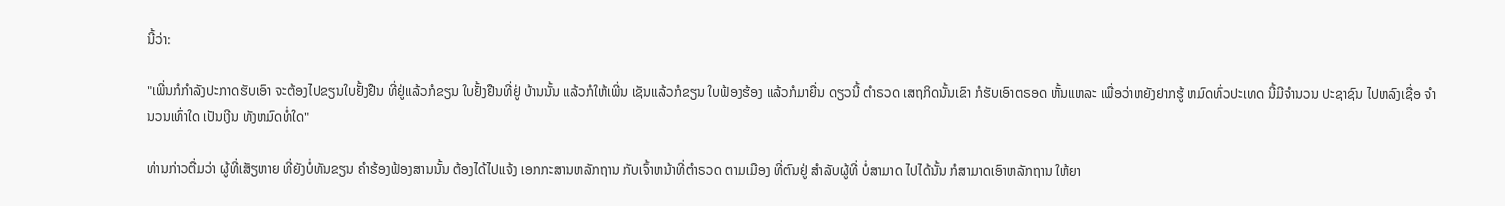ນີ້ວ່າ:

"ເພີ່ນກໍກຳລັງປະກາດຮັບເອົາ ຈະຕ້ອງໄປຂຽນໃບຢັ້ງຢືນ ທີ່ຢູ່ແລ້ວກໍຂຽນ ໃບຢັ້ງຢືນທີ່ຢູ່ ບ້ານນັ້ນ ແລ້ວກໍໃຫ້ເພີ່ນ ເຊັນແລ້ວກໍຂຽນ ໃບຟ້ອງຮ້ອງ ແລ້ວກໍມາຍື່ນ ດຽວນີ້ ຕຳຣວດ ເສຖກິດນັ້ນເຂົາ ກໍຮັບເອົາຕຣອດ ຫັ້ນແຫລະ ເພື່ອວ່າຫຍັງຢາກຮູ້ ຫມົດທົ່ວປະເທດ ນີ້ມີຈຳນວນ ປະຊາຊົນ ໄປຫລົງເຊື່ອ ຈຳນວນເທົ່າໃດ ເປັນເງີນ ທັງຫມົດທໍ່ໃດ"

ທ່ານກ່າວຕື່ມວ່າ ຜູ້ທີ່ເສັຽຫາຍ ທີ່ຍັງບໍ່ທັນຂຽນ ຄຳຮ້ອງຟ້ອງສານນັ້ນ ຕ້ອງໄດ້ໄປແຈ້ງ ເອກກະສານຫລັກຖານ ກັບເຈົ້າຫນ້າທີ່ຕຳຣວດ ຕາມເມືອງ ທີ່ຕົນຢູ່ ສຳລັບຜູ້ທີ່ ບໍ່ສາມາດ ໄປໄດ້ນັ້ນ ກໍສາມາດເອົາຫລັກຖານ ໃຫ້ຍາ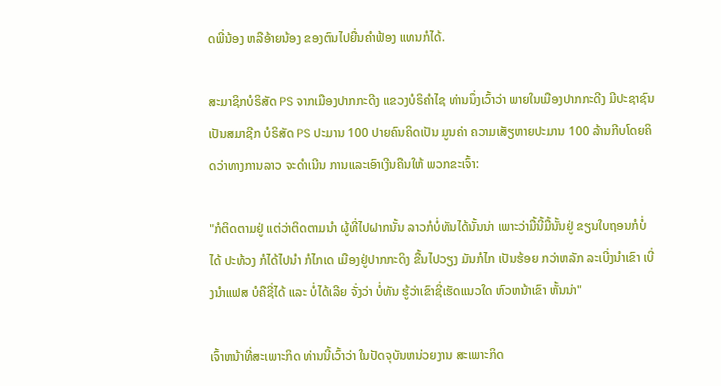ດພີ່ນ້ອງ ຫລືອ້າຍນ້ອງ ຂອງຕົນໄປຍື່ນຄຳຟ້ອງ ແທນກໍໄດ້.

ສະມາຊິກບໍຣິສັດ PS ຈາກເມືອງປາກກະດີງ ແຂວງບໍຣິຄຳໄຊ ທ່ານນຶ່ງເວົ້າວ່າ ພາຍໃນເມືອງປາກກະດີງ ມີປະຊາຊົນ ເປັນສມາຊີກ ບໍຣິສັດ PS ປະມານ 100 ປາຍຄົນຄິດເປັນ ມູນຄ່າ ຄວາມເສັຽຫາຍປະມານ 100 ລ້ານກີບໂດຍຄິດວ່າທາງການລາວ ຈະດຳເນີນ ການແລະເອົາເງີນຄືນໃຫ້ ພວກຂະເຈົ້າ:

"ກໍຕິດຕາມຢູ່ ແຕ່ວ່າຕິດຕາມນຳ ຜູ້ທີ່ໄປຝາກນັ້ນ ລາວກໍບໍ່ທັນໄດ້ນັ້ນນ່າ ເພາະວ່າມື້ນີ້ມື້ນັ້ນຢູ່ ຂຽນໃບຖອນກໍບໍ່ໄດ້ ປະທ້ວງ ກໍໄດ້ໄປນຳ ກໍໄກເດ ເມືອງຢູ່ປາກກະດິງ ຂື້ນໄປວຽງ ມັນກໍໄກ ເປັນຮ້ອຍ ກວ່າຫລັກ ລະເບີ່ງນຳເຂົາ ເບີ່ງນຳແຟສ ບໍຄືຊີ່ໄດ້ ແລະ ບໍ່ໄດ້ເລີຍ ຈັ່ງວ່າ ບໍ່ທັນ ຮູ້ວ່າເຂົາຊີ່ເຮັດແນວໃດ ຫົວຫນ້າເຂົາ ຫັ້ນນ່າ"

ເຈົ້າຫນ້າທີ່ສະເພາະກິດ ທ່ານນີ້ເວົ້າວ່າ ໃນປັດຈຸບັນຫນ່ວຍງານ ສະເພາະກິດ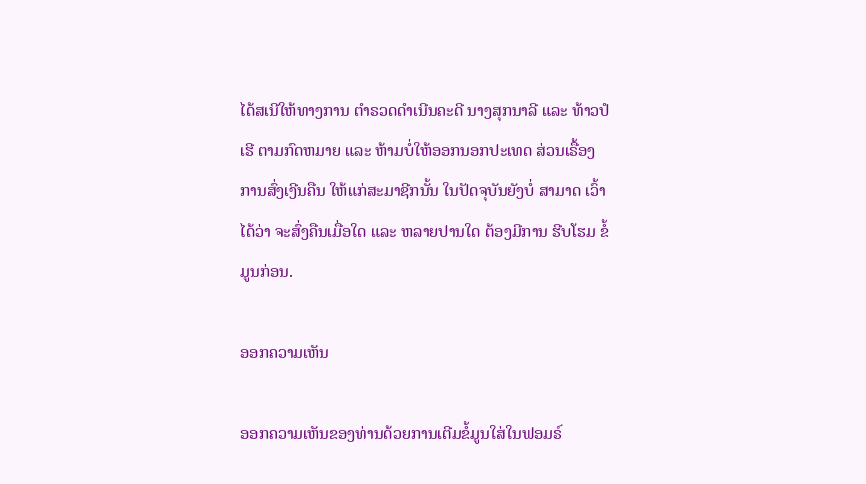ໄດ້ສເນີໃຫ້ທາງການ ຕຳຣວດດຳເນີນຄະດີ ນາງສຸກນາລີ ແລະ ທ້າວປໍເຮີ ຕາມກົດຫມາຍ ແລະ ຫ້າມບໍ່ໃຫ້ອອກນອກປະເທດ ສ່ວນເຣື້ອງ ການສົ່ງເງີນຄືນ ໃຫ້ແກ່ສະມາຊີກນັ້ນ ໃນປັດຈຸບັນຍັງບໍ່ ສາມາດ ເວົ້າໄດ້ວ່າ ຈະສົ່ງຄືນເມື່ອໃດ ແລະ ຫລາຍປານໃດ ຕ້ອງມີການ ຮີບໂຮມ ຂໍ້ມູນກ່ອນ.

ອອກຄວາມເຫັນ

ອອກຄວາມເຫັນຂອງທ່ານດ້ວຍການເຕີມຂໍ້ມູນໃສ່ໃນຟອມຣ໌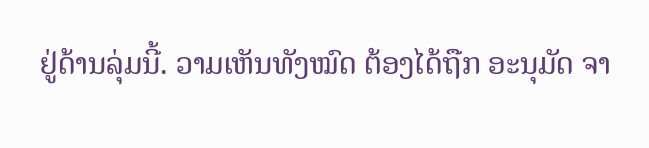ຢູ່ດ້ານລຸ່ມນີ້. ວາມເຫັນທັງໝົດ ຕ້ອງໄດ້ຖືກ ອະນຸມັດ ຈາ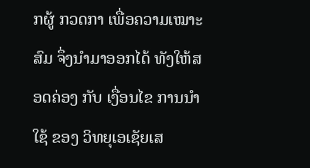ກຜູ້ ກວດກາ ເພື່ອຄວາມເໝາະສົມ ຈຶ່ງນໍາມາອອກໄດ້ ທັງໃຫ້ສອດຄ່ອງ ກັບ ເງື່ອນໄຂ ການນຳໃຊ້ ຂອງ ວິທຍຸເອເຊັຍເສ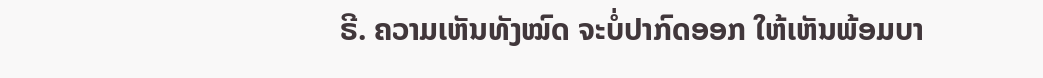ຣີ. ຄວາມເຫັນທັງໝົດ ຈະບໍ່ປາກົດອອກ ໃຫ້ເຫັນພ້ອມບາ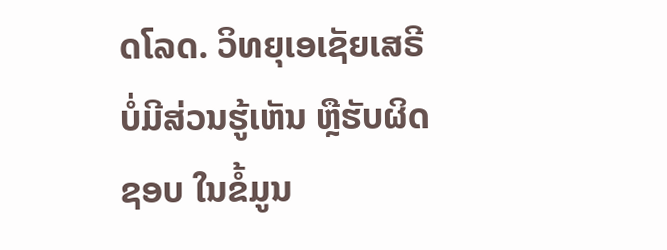ດໂລດ. ວິທຍຸເອເຊັຍເສຣີ ບໍ່ມີສ່ວນຮູ້ເຫັນ ຫຼືຮັບຜິດຊອບ ໃນຂໍ້ມູນ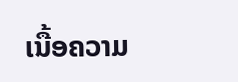ເນື້ອຄວາມ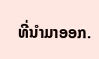ທີ່ນໍາມາອອກ.